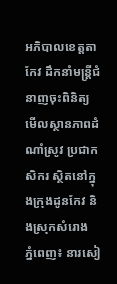អភិបាលខេត្តតាកែវ ដឹកនាំមន្រ្តីជំនាញចុះពិនិត្យមើលស្ថានភាពដំណាំស្រូវ ប្រជាកសិករ ស្ថិតនៅក្នុងក្រុងដូនកែវ និងស្រុកសំរោង
ភ្នំពេញ៖ នារសៀ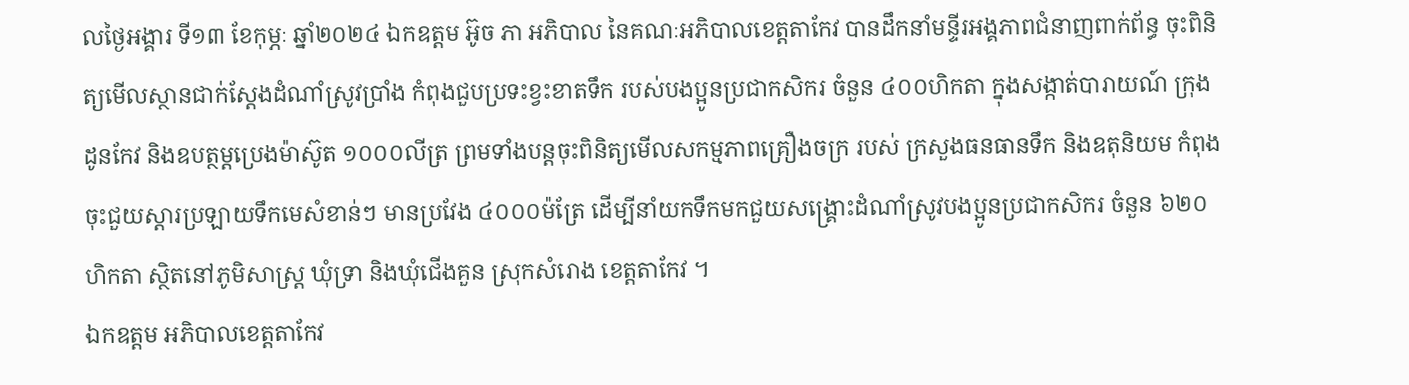លថ្ងៃអង្គារ ទី១៣ ខែកុម្ភៈ ឆ្នាំ២០២៤ ឯកឧត្តម អ៊ូច ភា អភិបាល នៃគណៈអភិបាលខេត្តតាកែវ បានដឹកនាំមន្ទីរអង្គភាពជំនាញពាក់ព័ន្ធ ចុះពិនិត្យមើលស្ថានជាក់ស្ដែងដំណាំស្រូវប្រាំង កំពុងជួបប្រទះខ្វះខាតទឹក របស់បងប្អូនប្រជាកសិករ ចំនួន ៤០០ហិកតា ក្នុងសង្កាត់បារាយណ៍ ក្រុងដូនកែវ និងឧបត្ថម្តប្រេងម៉ាស៊ូត ១០០០លីត្រ ព្រមទាំងបន្តចុះពិនិត្យមើលសកម្មភាពគ្រឿងចក្រ របស់ ក្រសួងធនធានទឹក និងឧតុនិយម កំពុងចុះជួយស្ដារប្រឡាយទឹកមេសំខាន់ៗ មានប្រវែង ៤០០០ម៉ត្រែ ដើម្បីនាំយកទឹកមកជួយសង្រ្គោះដំណាំស្រូវបងប្អូនប្រជាកសិករ ចំនួន ៦២០ហិកតា ស្ថិតនៅភូមិសាស្រ្ត ឃុំទ្រា និងឃុំជើងគួន ស្រុកសំរោង ខេត្តតាកែវ ។
ឯកឧត្តម អភិបាលខេត្តតាកែវ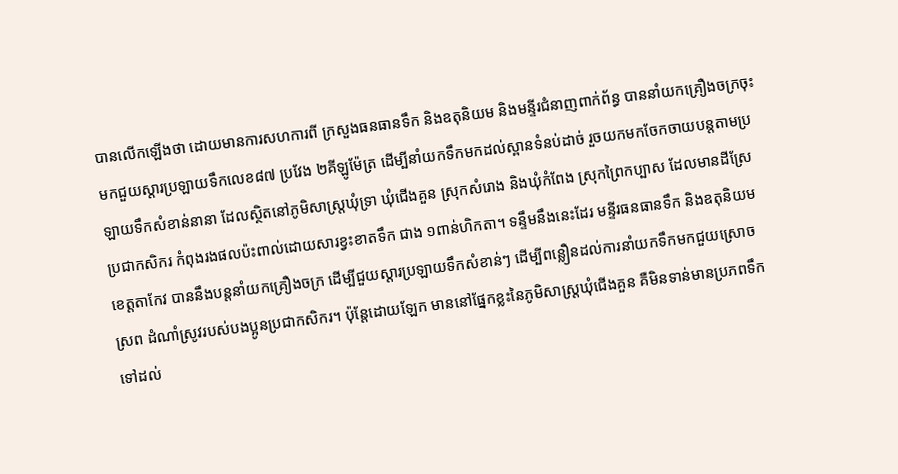បានលើកឡើងថា ដោយមានការសហការពី ក្រសួងធនធានទឹក និងឧតុនិយម និងមន្ទីរជំនាញពាក់ព័ន្ធ បាននាំយកគ្រឿងចក្រចុះមកជួយស្ដារប្រឡាយទឹកលេខ៨៧ ប្រវែង ២គីឡូម៉ែត្រ ដើម្បីនាំយកទឹកមកដល់ស្ពានទំនប់ដាច់ រួចយកមកចែកចាយបន្តតាមប្រឡាយទឹកសំខាន់នានា ដែលស្ថិតនៅភូមិសាស្រ្តឃុំទ្រា ឃុំជើងគួន ស្រុកសំរោង និងឃុំកំពែង ស្រុកព្រៃកប្បាស ដែលមានដីស្រែប្រជាកសិករ កំពុងរងផលប៉ះពាល់ដោយសារខ្វះខាតទឹក ជាង ១ពាន់ហិកតា។ ទន្ទឹមនឹងនេះដែរ មន្ទីរធនធានទឹក និងឧតុនិយមខេត្តតាកែវ បាននឹងបន្តនាំយកគ្រឿងចក្រ ដើម្បីជួយស្ដារប្រឡាយទឹកសំខាន់ៗ ដើម្បីពន្លឿនដល់ការនាំយកទឹកមកជួយស្រោចស្រព ដំណាំស្រូវរបស់បងប្អូនប្រជាកសិករ។ ប៉ុន្តែដោយឡែក មាននៅផ្នែកខ្លះនៃភូមិសាស្រ្តឃុំជើងគួន គឺមិនទាន់មានប្រភពទឹកទៅដល់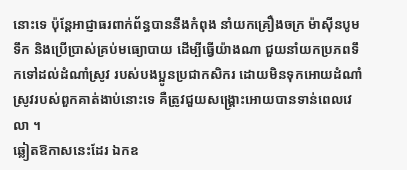នោះទេ ប៉ុន្តែអាជ្ញាធរពាក់ព័ន្ធបាននឹងកំពុង នាំយកគ្រឿងចក្រ ម៉ាស៊ីនបូមទឹក និងប្រើប្រាស់គ្រប់មធ្យោបាយ ដើម្បីធ្វើយ៉ាងណា ជួយនាំយកប្រភពទឹកទៅដល់ដំណាំស្រូវ របស់បងប្អូនប្រជាកសិករ ដោយមិនទុកអោយដំណាំស្រូវរបស់ពួកគាត់ងាប់នោះទេ គឺត្រូវជួយសង្រ្គោះអោយបានទាន់ពេលវេលា ។
ឆ្លៀតឱកាសនេះដែរ ឯកឧ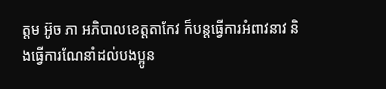ត្តម អ៊ូច ភា អភិបាលខេត្តតាកែវ ក៏បន្តធ្វើការអំពាវនាវ និងធ្វើការណែនាំដល់បងប្អូន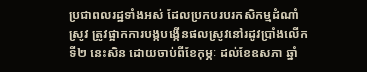ប្រជាពលរដ្ឋទាំងអស់ ដែលប្រកបរបរកសិកម្មដំណាំស្រូវ ត្រូវផ្អាកការបង្កបង្កើនផលស្រូវនៅរដូវប្រាំងលើកទី២ នេះសិន ដោយចាប់ពីខែកុម្ភៈ ដល់ខែឧសភា ឆ្នាំ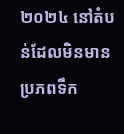២០២៤ នៅតំបន់ដែលមិនមានប្រភពទឹក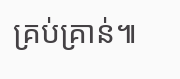គ្រប់គ្រាន់៕